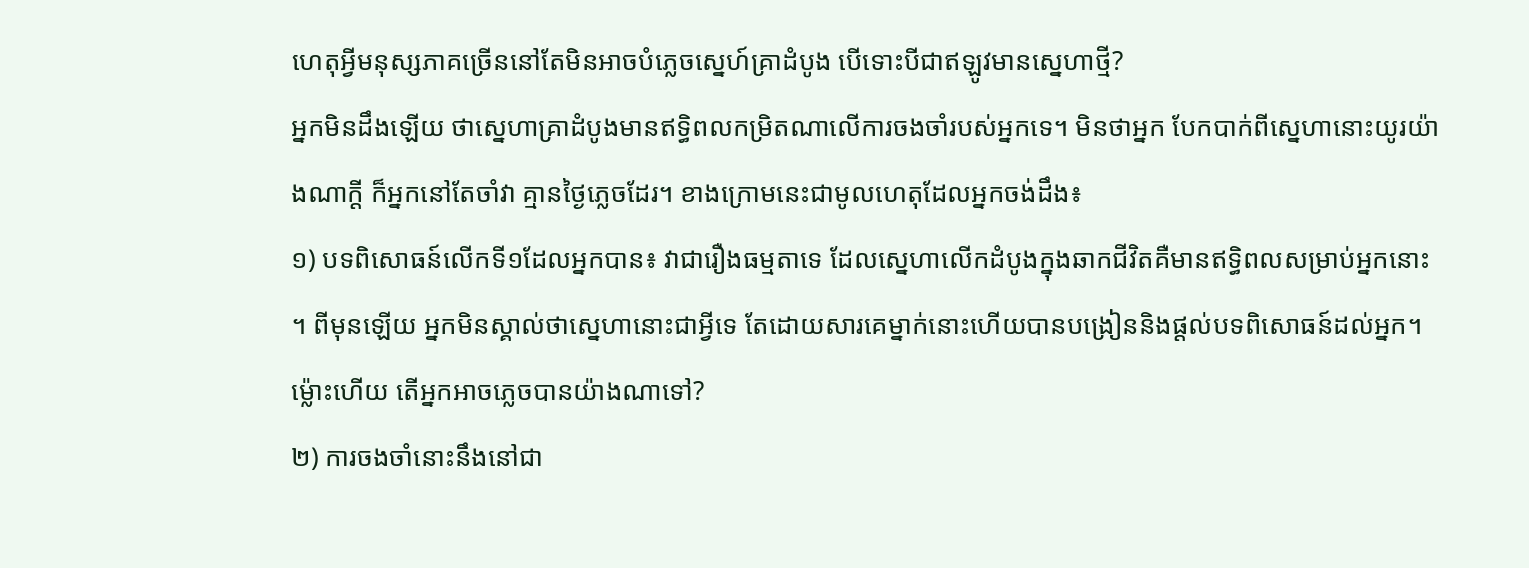ហេតុអ្វីមនុស្សភាគច្រើននៅតែមិនអាចបំភ្លេចស្នេហ៍គ្រាដំបូង បើទោះបីជាឥឡូវមានស្នេហាថ្មី?
អ្នកមិនដឹងឡើយ ថាស្នេហាគ្រាដំបូងមានឥទ្ធិពលកម្រិតណាលើការចងចាំរបស់អ្នកទេ។ មិនថាអ្នក បែកបាក់ពីស្នេហានោះយូរយ៉ាងណាក្ដី ក៏អ្នកនៅតែចាំវា គ្មានថ្ងៃភ្លេចដែរ។ ខាងក្រោមនេះជាមូលហេតុដែលអ្នកចង់ដឹង៖
១) បទពិសោធន៍លើកទី១ដែលអ្នកបាន៖ វាជារឿងធម្មតាទេ ដែលស្នេហាលើកដំបូងក្នុងឆាកជីវិតគឺមានឥទ្ធិពលសម្រាប់អ្នកនោះ ។ ពីមុនឡើយ អ្នកមិនស្គាល់ថាស្នេហានោះជាអ្វីទេ តែដោយសារគេម្នាក់នោះហើយបានបង្រៀននិងផ្ដល់បទពិសោធន៍ដល់អ្នក។ ម្ល៉ោះហើយ តើអ្នកអាចភ្លេចបានយ៉ាងណាទៅ?
២) ការចងចាំនោះនឹងនៅជា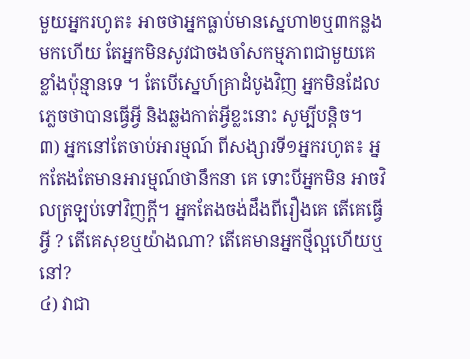មួយអ្នករហូត៖ អាចថាអ្នកធ្លាប់មានស្នេហា២ឬ៣កន្លងមកហើយ តែអ្នកមិនសូវជាចងចាំសកម្មភាពជាមួយគេខ្លាំងប៉ុន្មានទេ ។ តែបើស្នេហ៍គ្រាដំបូងវិញ អ្នកមិនដែលភ្លេចថាបានធ្វើអ្វី និងឆ្លងកាត់អ្វីខ្លះនោះ សូម្បីបន្ដិច។
៣) អ្នកនៅតែចាប់អារម្មណ៍ ពីសង្សារទី១អ្នករហូត៖ អ្នកតែងតែមានអារម្មណ៍ថានឹកនា គេ ទោះបីអ្នកមិន អាចវិលត្រឡប់ទៅវិញក្ដី។ អ្នកតែងចង់ដឹងពីរឿងគេ តើគេធ្វើអ្វី ? តើគេសុខឬយ៉ាងណា? តើគេមានអ្នកថ្មីល្អហើយឬនៅ?
៤) វាជា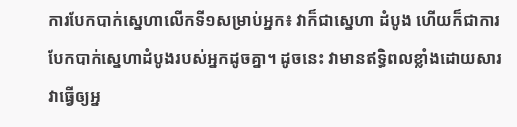ការបែកបាក់ស្នេហាលើកទី១សម្រាប់អ្នក៖ វាក៏ជាស្នេហា ដំបូង ហើយក៏ជាការបែកបាក់ស្នេហាដំបូងរបស់អ្នកដូចគ្នា។ ដូចនេះ វាមានឥទ្ធិពលខ្លាំងដោយសារ វាធ្វើឲ្យអ្ន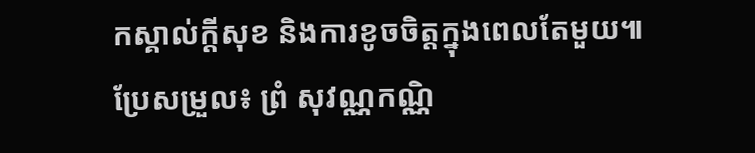កស្គាល់ក្ដីសុខ និងការខូចចិត្តក្នុងពេលតែមួយ៕
ប្រែសម្រួល៖ ព្រំ សុវណ្ណកណ្ណិ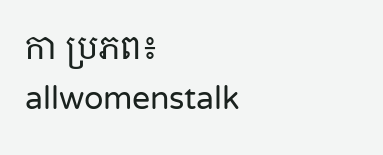កា ប្រភព៖ allwomenstalk